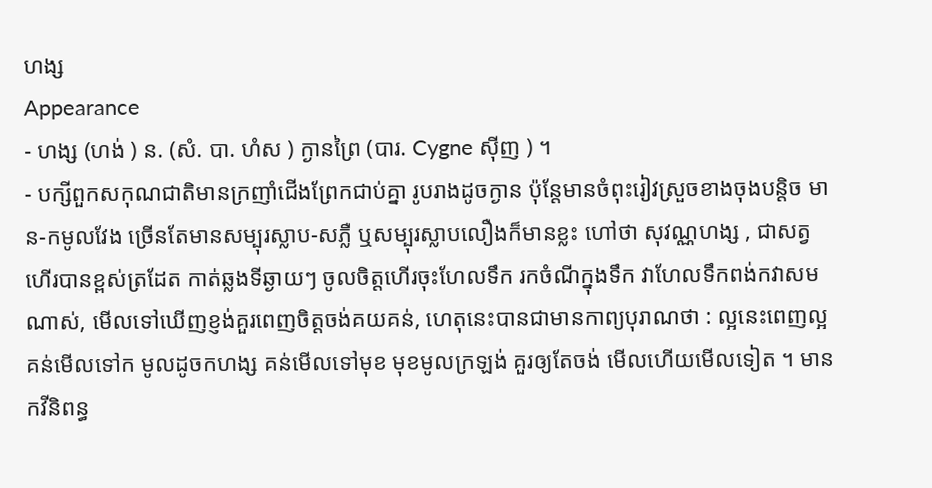ហង្ស
Appearance
- ហង្ស (ហង់ ) ន. (សំ. បា. ហំស ) ក្ងានព្រៃ (បារ. Cygne ស៊ីញ ) ។
- បក្សីពួកសកុណជាតិមានក្រញាំជើងព្រែកជាប់គ្នា រូបរាងដូចក្ងាន ប៉ុន្តែមានចំពុះរៀវស្រួចខាងចុងបន្តិច មាន-កមូលវែង ច្រើនតែមានសម្បុរស្លាប-សភ្លឺ ឬសម្បុរស្លាបលឿងក៏មានខ្លះ ហៅថា សុវណ្ណហង្ស , ជាសត្វហើរបានខ្ពស់ត្រដែត កាត់ឆ្លងទីឆ្ងាយៗ ចូលចិត្តហើរចុះហែលទឹក រកចំណីក្នុងទឹក វាហែលទឹកពង់កវាសមណាស់, មើលទៅឃើញខ្ញង់គួរពេញចិត្តចង់គយគន់, ហេតុនេះបានជាមានកាព្យបុរាណថា : ល្អនេះពេញល្អ គន់មើលទៅក មូលដូចកហង្ស គន់មើលទៅមុខ មុខមូលក្រឡង់ គួរឲ្យតែចង់ មើលហើយមើលទៀត ។ មានកវីនិពន្ធ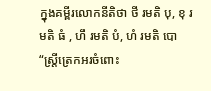ក្នុងគម្ពីរលោកនីតិថា ថី រមតិ បុ, ខុ រមតិ ធំ , ហឹ រមតិ បំ, ហំ រមតិ បោ “ស្ត្រីត្រេកអរចំពោះ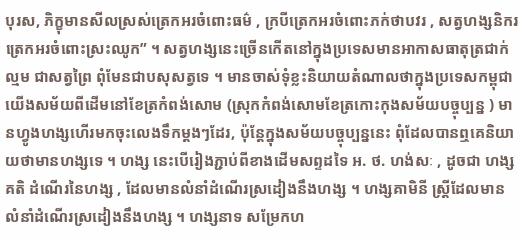បុរស, ភិក្ខុមានសីលស្រស់ត្រេកអរចំពោះធម៌ , ក្របីត្រេកអរចំពោះភក់ថាបវរ , សត្វហង្សនិករត្រេកអរចំពោះស្រះឈូក” ។ សត្វហង្សនេះច្រើនកើតនៅក្នុងប្រទេសមានអាកាសធាតុត្រជាក់ល្មម ជាសត្វព្រៃ ពុំមែនជាបសុសត្វទេ ។ មានចាស់ទុំខ្លះនិយាយតំណាលថាក្នុងប្រទេសកម្ពុជាយើងសម័យពីដើមនៅខែត្រកំពង់សោម (ស្រុកកំពង់សោមខែត្រកោះកុងសម័យបច្ចុប្បន្ន ) មានហ្វូងហង្សហើរមកចុះលេងទឹកម្ដងៗដែរ, ប៉ុន្តែក្នុងសម័យបច្ចុប្បន្ននេះ ពុំដែលបានឮគេនិយាយថាមានហង្សទេ ។ ហង្ស នេះបើរៀងភ្ជាប់ពីខាងដើមសព្ទដទៃ អ. ថ. ហង់សៈ , ដូចជា ហង្សគតិ ដំណើរនៃហង្ស , ដែលមានលំនាំដំណើរស្រដៀងនឹងហង្ស ។ ហង្សគាមិនី ស្ត្រីដែលមានលំនាំដំណើរស្រដៀងនឹងហង្ស ។ ហង្សនាទ សម្រែកហ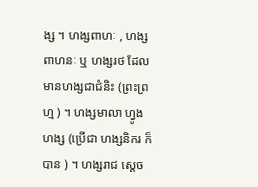ង្ស ។ ហង្សពាហៈ , ហង្សពាហនៈ ឬ ហង្សរថ ដែលមានហង្សជាជំនិះ (ព្រះព្រហ្ម ) ។ ហង្សមាលា ហ្វូងហង្ស (ប្រើជា ហង្សនិករ ក៏បាន ) ។ ហង្សរាជ ស្ដេច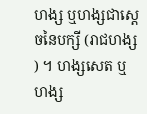ហង្ស ឬហង្សជាស្ដេចនៃបក្សី (រាជហង្ស ) ។ ហង្សសេត ឬ ហង្ស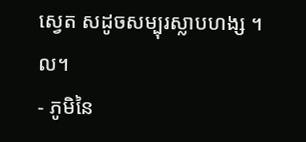ស្វេត សដូចសម្បុរស្លាបហង្ស ។ល។
- ភូមិនៃ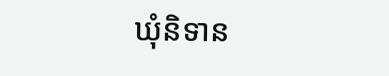ឃុំនិទាន